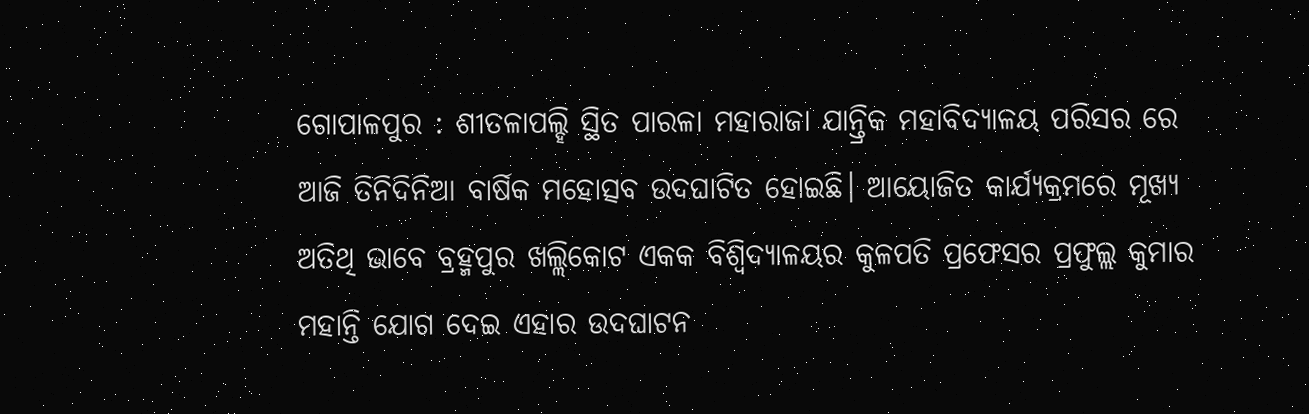ଗୋପାଳପୁର : ଶୀତଳାପଲ୍ହି ସ୍ଥିତ ପାରଳା ମହାରାଜା ଯାନ୍ତ୍ରିକ ମହାବିଦ୍ୟାଳୟ ପରିସର ରେ ଆଜି ତିନିଦିନିଆ ବାର୍ଷିକ ମହୋତ୍ସବ ଉଦଘାଟିତ ହୋଇଛି। ଆୟୋଜିତ କାର୍ଯ୍ୟକ୍ରମରେ ମୂଖ୍ୟ ଅତିଥି ଭାବେ ବ୍ରହ୍ମପୁର ଖଲ୍ଲିକୋଟ ଏକକ ବିଶ୍ବିଦ୍ୟାଳୟର କୁଳପତି ପ୍ରଫେସର ପ୍ରଫୁଲ୍ଲ କୁମାର ମହାନ୍ତି ଯୋଗ ଦେଇ ଏହାର ଉଦଘାଟନ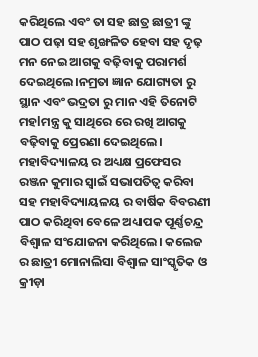କରିଥିଲେ ଏବଂ ତା ସହ ଛାତ୍ର ଛାତ୍ରୀ ଙ୍କୁ ପାଠ ପଢ଼ା ସହ ଶୃଙ୍ଖଳିତ ହେବା ସହ ଦୃଢ଼ ମନ ନେଇ ଆଗକୁ ବଢ଼ିବାକୁ ପରାମର୍ଶ ଦେଇଥିଲେ।ନମ୍ରତା ଜ୍ଞାନ ଯୋଗ୍ୟତା ରୁ ସ୍ଥାନ ଏବଂ ଭଦ୍ରତା ରୁ ମାନ ଏହି ତିନୋଟି ମହlମନ୍ତ୍ର କୁ ସାଥିରେ ରେ ରଖି ଆଗକୁ ବଢ଼ିବାକୁ ପ୍ରେରଣା ଦେଇଥିଲେ। ମହାବିଦ୍ୟାଳୟ ର ଅଧ୍ୟକ୍ଷ ପ୍ରଫେସର ରଞ୍ଜନ କୁମାର ସ୍ୱାଇଁ ସଭାପତିତ୍ୱ କରିବା ସହ ମହାବିଦ୍ୟାୟଳୟ ର ବାର୍ଷିକ ବିବରଣୀ ପାଠ କରିଥିବା ବେଳେ ଅଧ୍ୟାପକ ପୂର୍ଣ୍ଣଚନ୍ଦ୍ର ବିଶ୍ଵାଳ ସଂଯୋଜନା କରିଥିଲେ। କଲେଜ ର ଛାତ୍ରୀ ମୋନାଲିସା ବିଶ୍ଵାଳ ସାଂସ୍କୃତିକ ଓ କ୍ରୀଡ଼ା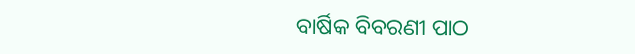ବାର୍ଷିକ ବିବରଣୀ ପାଠ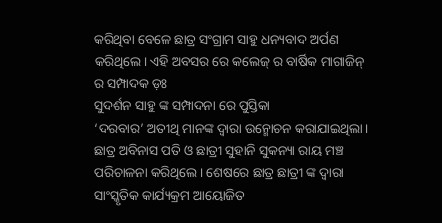କରିଥିବା ବେଳେ ଛାତ୍ର ସଂଗ୍ରାମ ସାହୁ ଧନ୍ୟବାଦ ଅର୍ପଣ କରିଥିଲେ। ଏହି ଅବସର ରେ କଲେଜ୍ ର ବାର୍ଷିକ ମାଗାଜିନ୍ ର ସମ୍ପାଦକ ଡ଼ଃ
ସୁଦର୍ଶନ ସାହୁ ଙ୍କ ସମ୍ପାଦନା ରେ ପୁସ୍ତିକା
‘ଦରବାର’ ଅତୀଥି ମାନଙ୍କ ଦ୍ବାରା ଉନ୍ମୋଚନ କରାଯାଇଥିଲା। ଛାତ୍ର ଅବିନାସ ପତି ଓ ଛାତ୍ରୀ ସୁହାନି ସୁକନ୍ୟା ରାୟ ମଞ୍ଚ ପରିଚାଳନା କରିଥିଲେ। ଶେଷରେ ଛାତ୍ର ଛାତ୍ରୀ ଙ୍କ ଦ୍ବାରା ସାଂସ୍କୃତିକ କାର୍ଯ୍ୟକ୍ରମ ଆୟୋଜିତ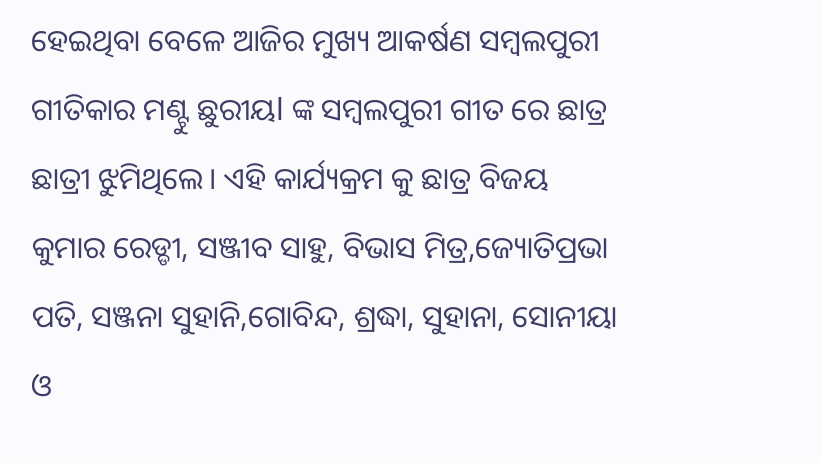ହେଇଥିବା ବେଳେ ଆଜିର ମୁଖ୍ୟ ଆକର୍ଷଣ ସମ୍ବଲପୁରୀ ଗୀତିକାର ମଣ୍ଟୁ ଛୁରୀୟl ଙ୍କ ସମ୍ବଲପୁରୀ ଗୀତ ରେ ଛାତ୍ର ଛାତ୍ରୀ ଝୁମିଥିଲେ। ଏହି କାର୍ଯ୍ୟକ୍ରମ କୁ ଛାତ୍ର ବିଜୟ କୁମାର ରେଡ୍ଡୀ, ସଞ୍ଜୀବ ସାହୁ, ବିଭାସ ମିତ୍ର,ଜ୍ୟୋତିପ୍ରଭା ପତି, ସଞ୍ଜନା ସୁହାନି,ଗୋବିନ୍ଦ, ଶ୍ରଦ୍ଧା, ସୁହାନା, ସୋନୀୟା ଓ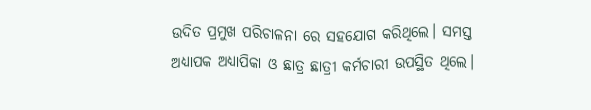ଉଦିତ ପ୍ରମୁଖ ପରିଚାଳନା ରେ ସହଯୋଗ କରିଥିଲେ। ସମସ୍ତ ଅଧ୍ୟାପକ ଅଧ୍ୟାପିକା ଓ ଛାତ୍ର ଛାତ୍ରୀ କର୍ମଚାରୀ ଉପସ୍ଥିତ ଥିଲେ।